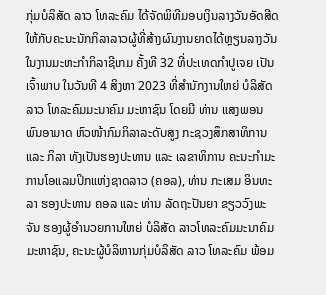ກຸ່ມບໍລິສັດ ລາວ ໂທລະຄົມ ໄດ້ຈັດພິທີມອບເງິນລາງວັນອັດສີດ ໃຫ້ກັບຄະນະນັກກິລາລາວຜູ້ທີ່ສ້າງຜົນງານຍາດໄດ້ຫຼຽນລາງວັນ ໃນງານມະຫະກໍາກິລາຊີເກມ ຄັ້ງທີ 32 ທີ່ປະເທດກຳປູເຈຍ ເປັນເຈົ້າພາບ ໃນວັນທີ 4 ສິງຫາ 2023 ທີ່ສຳນັກງານໃຫຍ່ ບໍລິສັດ ລາວ ໂທລະຄົມມະນາຄົມ ມະຫາຊົນ ໂດຍມີ ທ່ານ ແສງພອນ ພົນອາມາດ ຫົວໜ້າກົມກິລາລະດັບສູງ ກະຊວງສຶກສາທິການ ແລະ ກິລາ ທັງເປັນຮອງປະທານ ແລະ ເລຂາທິການ ຄະນະກຳມະການໂອແລມປິກແຫ່ງຊາດລາວ (ຄອລ), ທ່ານ ກະເສມ ອິນທະລາ ຮອງປະທານ ຄອລ ແລະ ທ່ານ ລັດຖະປັນຍາ ຂຽວວົງພະຈັນ ຮອງຜູ້ອໍານວຍການໃຫຍ່ ບໍລິສັດ ລາວໂທລະຄົມມະນາຄົມ ມະຫາຊົນ, ຄະນະຜູ້ບໍລິຫານກຸ່ມບໍລິສັດ ລາວ ໂທລະຄົມ ພ້ອມ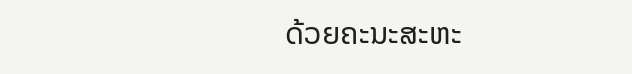ດ້ວຍຄະນະສະຫະ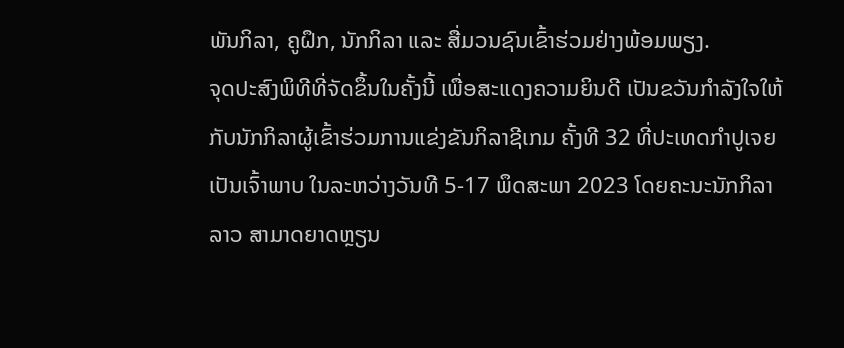ພັນກິລາ, ຄູຝຶກ, ນັກກິລາ ແລະ ສື່ມວນຊົນເຂົ້າຮ່ວມຢ່າງພ້ອມພຽງ.
ຈຸດປະສົງພິທີທີ່ຈັດຂຶ້ນໃນຄັ້ງນີ້ ເພື່ອສະແດງຄວາມຍິນດີ ເປັນຂວັນກຳລັງໃຈໃຫ້ກັບນັກກິລາຜູ້ເຂົ້າຮ່ວມການແຂ່ງຂັນກິລາຊີເກມ ຄັ້ງທີ 32 ທີ່ປະເທດກຳປູເຈຍ ເປັນເຈົ້າພາບ ໃນລະຫວ່າງວັນທີ 5-17 ພຶດສະພາ 2023 ໂດຍຄະນະນັກກິລາລາວ ສາມາດຍາດຫຼຽນ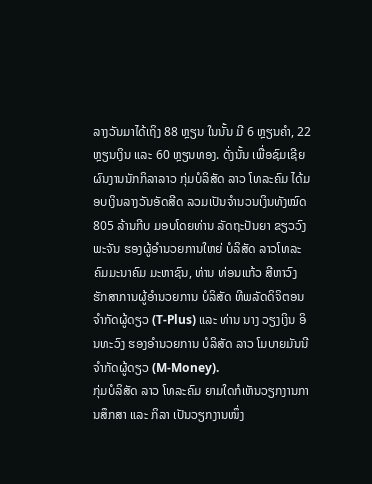ລາງວັນມາໄດ້ເຖິງ 88 ຫຼຽນ ໃນນັ້ນ ມີ 6 ຫຼຽນຄໍາ, 22 ຫຼຽນເງິນ ແລະ 60 ຫຼຽນທອງ. ດັ່ງນັ້ນ ເພື່ອຊົມເຊີຍຜົນງານນັກກິລາລາວ ກຸ່ມບໍລິສັດ ລາວ ໂທລະຄົມ ໄດ້ມອບເງິນລາງວັນອັດສີດ ລວມເປັນຈໍານວນເງິນທັງໝົດ 805 ລ້ານກີບ ມອບໂດຍທ່ານ ລັດຖະປັນຍາ ຂຽວວົງພະຈັນ ຮອງຜູ້ອໍານວຍການໃຫຍ່ ບໍລິສັດ ລາວໂທລະຄົມມະນາຄົມ ມະຫາຊົນ, ທ່ານ ທ່ອນແກ້ວ ສີຫາວົງ ຮັກສາການຜູ້ອຳນວຍການ ບໍລິສັດ ທີພລັດດິຈິຕອນ ຈຳກັດຜູ້ດຽວ (T-Plus) ແລະ ທ່ານ ນາງ ວຽງເງິນ ອິນທະວົງ ຮອງອໍານວຍການ ບໍລິສັດ ລາວ ໂມບາຍມັນນີ ຈຳກັດຜູ້ດຽວ (M-Money).
ກຸ່ມບໍລິສັດ ລາວ ໂທລະຄົມ ຍາມໃດກໍເຫັນວຽກງານການສຶກສາ ແລະ ກິລາ ເປັນວຽກງານໜຶ່ງ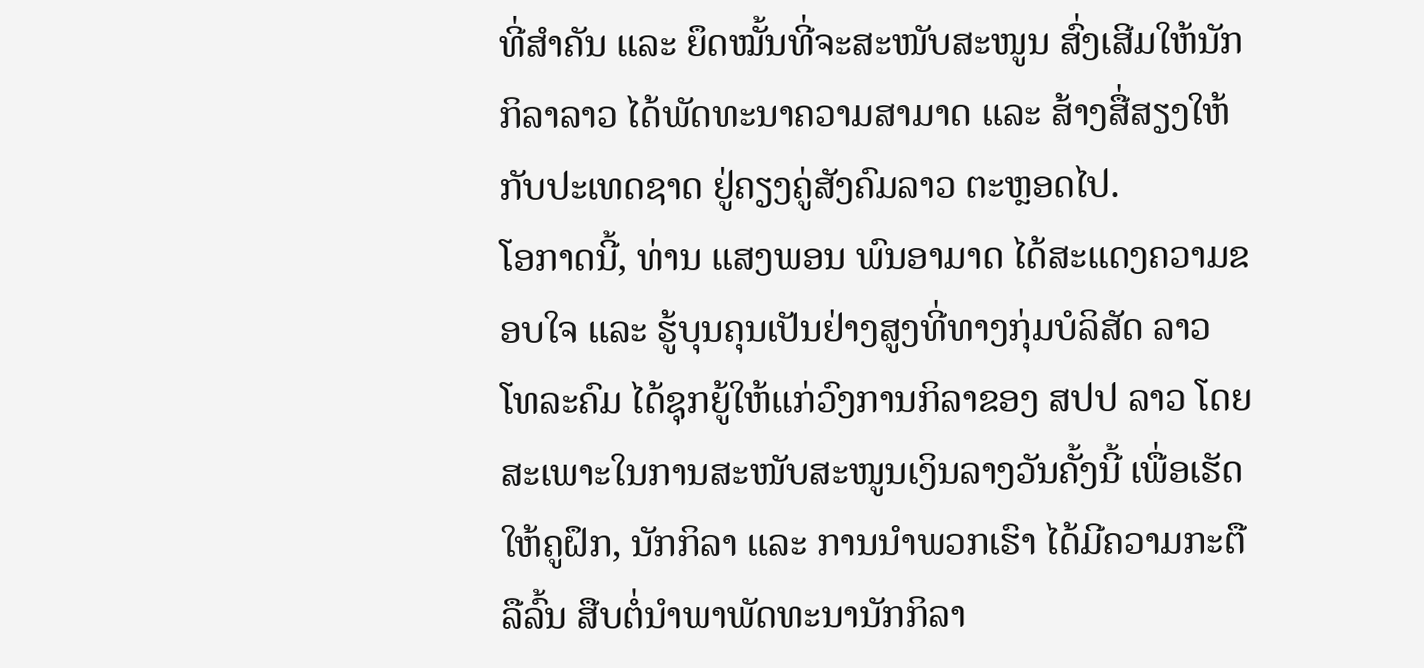ທີ່ສຳຄັນ ແລະ ຍຶດໝັ້ນທີ່ຈະສະໜັບສະໜູນ ສົ່ງເສີມໃຫ້ນັກກິລາລາວ ໄດ້ພັດທະນາຄວາມສາມາດ ແລະ ສ້າງສື່ສຽງໃຫ້ກັບປະເທດຊາດ ຢູ່ຄຽງຄູ່ສັງຄົມລາວ ຕະຫຼອດໄປ.
ໂອກາດນີ້, ທ່ານ ແສງພອນ ພົນອາມາດ ໄດ້ສະແດງຄວາມຂອບໃຈ ແລະ ຮູ້ບຸນຄຸນເປັນຢ່າງສູງທີ່ທາງກຸ່ມບໍລິສັດ ລາວ ໂທລະຄົມ ໄດ້ຊຸກຍູ້ໃຫ້ແກ່ວົງການກິລາຂອງ ສປປ ລາວ ໂດຍສະເພາະໃນການສະໜັບສະໜູນເງິນລາງວັນຄັ້ງນີ້ ເພື່ອເຮັດໃຫ້ຄູຝຶກ, ນັກກິລາ ແລະ ການນໍາພວກເຮົາ ໄດ້ມີຄວາມກະຕືລືລົ້ນ ສືບຕໍ່ນໍາພາພັດທະນານັກກິລາ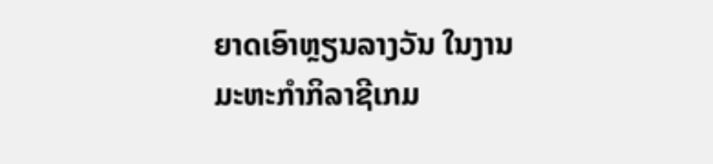ຍາດເອົາຫຼຽນລາງວັນ ໃນງານມະຫະກໍາກິລາຊີເກມ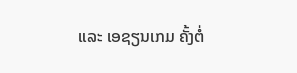ແລະ ເອຊຽນເກມ ຄັ້ງຕໍ່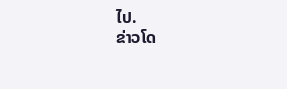ໄປ.
ຂ່າວໂດ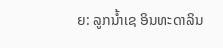ຍ: ລູກນ້ຳເຊ ອິນທະດາລິນ